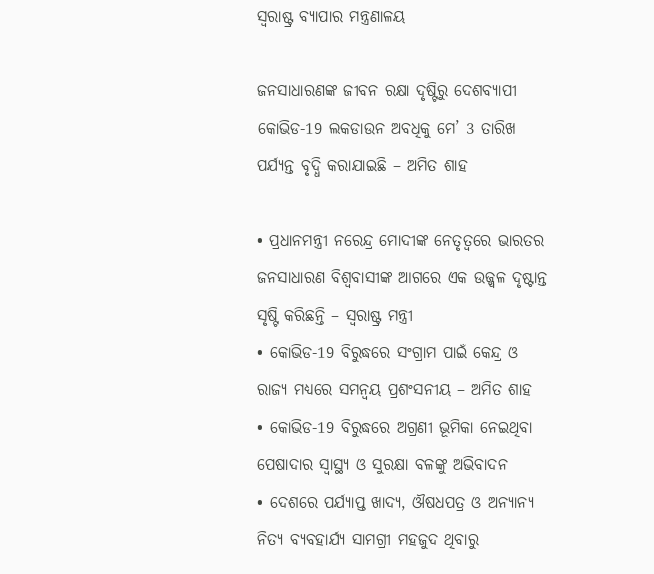ସ୍ଵରାଷ୍ଟ୍ର ବ୍ୟାପାର ମନ୍ତ୍ରଣାଳୟ

ଜନସାଧାରଣଙ୍କ ଜୀବନ ରକ୍ଷା ଦୃଷ୍ଟିରୁ ଦେଶବ୍ୟାପୀ କୋଭିଡ-19 ଲକଡାଉନ ଅବଧିକୁ ମେ’ 3 ତାରିଖ ପର୍ଯ୍ୟନ୍ତ ବୃଦ୍ଧି କରାଯାଇଛି – ଅମିତ ଶାହ

• ପ୍ରଧାନମନ୍ତ୍ରୀ ନରେନ୍ଦ୍ର ମୋଦୀଙ୍କ ନେତୃତ୍ଵରେ ଭାରତର ଜନସାଧାରଣ ବିଶ୍ଵବାସୀଙ୍କ ଆଗରେ ଏକ ଉଜ୍ଜ୍ଵଳ ଦୃଷ୍ଟାନ୍ତ ସୃଷ୍ଟି କରିଛନ୍ତି – ସ୍ଵରାଷ୍ଟ୍ର ମନ୍ତ୍ରୀ
• କୋଭିଡ-19 ବିରୁଦ୍ଧରେ ସଂଗ୍ରାମ ପାଇଁ କେନ୍ଦ୍ର ଓ ରାଜ୍ୟ ମଧ୍ୟରେ ସମନ୍ଵୟ ପ୍ରଶଂସନୀୟ – ଅମିତ ଶାହ
• କୋଭିଡ-19 ବିରୁଦ୍ଧରେ ଅଗ୍ରଣୀ ଭୂମିକା ନେଇଥିବା ପେଷାଦାର ସ୍ୱାସ୍ଥ୍ୟ ଓ ସୁରକ୍ଷା ବଳଙ୍କୁ ଅଭିବାଦନ
• ଦେଶରେ ପର୍ଯ୍ୟାପ୍ତ ଖାଦ୍ୟ, ଔଷଧପତ୍ର ଓ ଅନ୍ୟାନ୍ୟ ନିତ୍ୟ ବ୍ୟବହାର୍ଯ୍ୟ ସାମଗ୍ରୀ ମହଜୁଦ ଥିବାରୁ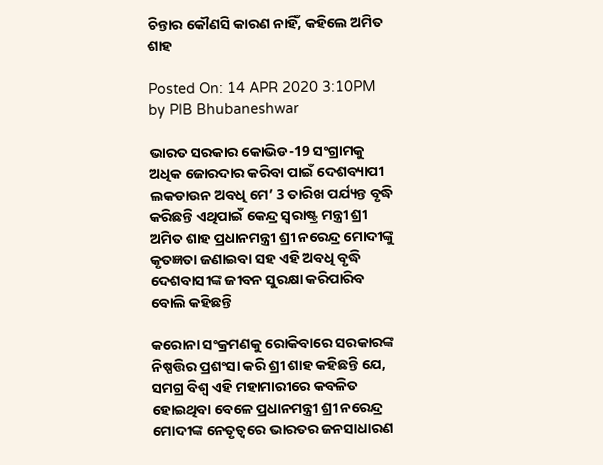ଚିନ୍ତାର କୌଣସି କାରଣ ନାହିଁ, କହିଲେ ଅମିତ ଶାହ

Posted On: 14 APR 2020 3:10PM by PIB Bhubaneshwar

ଭାରତ ସରକାର କୋଭିଡ-19 ସଂଗ୍ରାମକୁ ଅଧିକ ଜୋରଦାର କରିବା ପାଇଁ ଦେଶବ୍ୟାପୀ ଲକଡାଉନ ଅବଧି ମେ’ 3 ତାରିଖ ପର୍ଯ୍ୟନ୍ତ ବୃଦ୍ଧି କରିଛନ୍ତି ଏଥିପାଇଁ କେନ୍ଦ୍ର ସ୍ଵରାଷ୍ଟ୍ର ମନ୍ତ୍ରୀ ଶ୍ରୀ ଅମିତ ଶାହ ପ୍ରଧାନମନ୍ତ୍ରୀ ଶ୍ରୀ ନରେନ୍ଦ୍ର ମୋଦୀଙ୍କୁ କୃତଜ୍ଞତା ଜଣାଇବା ସହ ଏହି ଅବଧି ବୃଦ୍ଧି ଦେଶବାସୀଙ୍କ ଜୀବନ ସୁରକ୍ଷା କରିପାରିବ ବୋଲି କହିଛନ୍ତି

କରୋନା ସଂକ୍ରମଣକୁ ରୋକିବାରେ ସରକାରଙ୍କ ନିଷ୍ପତ୍ତିର ପ୍ରଶଂସା କରି ଶ୍ରୀ ଶାହ କହିଛନ୍ତି ଯେ, ସମଗ୍ର ବିଶ୍ଵ ଏହି ମହାମାରୀରେ କବଳିତ ହୋଇଥିବା ବେଳେ ପ୍ରଧାନମନ୍ତ୍ରୀ ଶ୍ରୀ ନରେନ୍ଦ୍ର ମୋଦୀଙ୍କ ନେତୃତ୍ଵରେ ଭାରତର ଜନସାଧାରଣ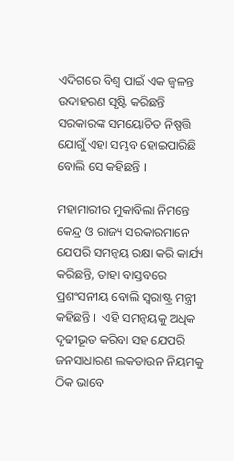ଏଦିଗରେ ବିଶ୍ଵ ପାଇଁ ଏକ ଜ୍ଵଳନ୍ତ ଉଦାହରଣ ସୃଷ୍ଟି କରିଛନ୍ତି ସରକାରଙ୍କ ସମୟୋଚିତ ନିଷ୍ପତ୍ତି ଯୋଗୁଁ ଏହା ସମ୍ଭବ ହୋଇପାରିଛି ବୋଲି ସେ କହିଛନ୍ତି ।

ମହାମାରୀର ମୁକାବିଲା ନିମନ୍ତେ କେନ୍ଦ୍ର ଓ ରାଜ୍ୟ ସରକାରମାନେ ଯେପରି ସମନ୍ଵୟ ରକ୍ଷା କରି କାର୍ଯ୍ୟ କରିଛନ୍ତି, ତାହା ବାସ୍ତବରେ ପ୍ରଶଂସନୀୟ ବୋଲି ସ୍ଵରାଷ୍ଟ୍ର ମନ୍ତ୍ରୀ କହିଛନ୍ତି ।  ଏହି ସମନ୍ଵୟକୁ ଅଧିକ ଦୃଢୀଭୂତ କରିବା ସହ ଯେପରି ଜନସାଧାରଣ ଲକଡାଉନ ନିୟମକୁ ଠିକ ଭାବେ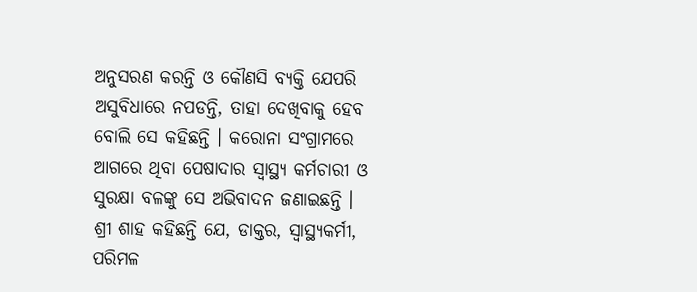ଅନୁସରଣ କରନ୍ତି ଓ କୌଣସି ବ୍ୟକ୍ତି ଯେପରି ଅସୁବିଧାରେ ନପଡନ୍ତି, ତାହା ଦେଖିବାକୁ ହେବ ବୋଲି ସେ କହିଛନ୍ତି । କରୋନା ସଂଗ୍ରାମରେ ଆଗରେ ଥିବା ପେଷାଦାର ସ୍ୱାସ୍ଥ୍ୟ କର୍ମଚାରୀ ଓ ସୁରକ୍ଷା ବଳଙ୍କୁ ସେ ଅଭିବାଦନ ଜଣାଇଛନ୍ତି । ଶ୍ରୀ ଶାହ କହିଛନ୍ତି ଯେ, ଡାକ୍ତର, ସ୍ଵାସ୍ଥ୍ୟକର୍ମୀ, ପରିମଳ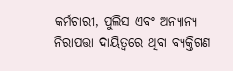କର୍ମଚାରୀ, ପୁଲିସ ଏବଂ ଅନ୍ୟାନ୍ୟ ନିରାପତ୍ତା ଦାୟିତ୍ଵରେ ଥିବା ବ୍ୟକ୍ତିଗଣ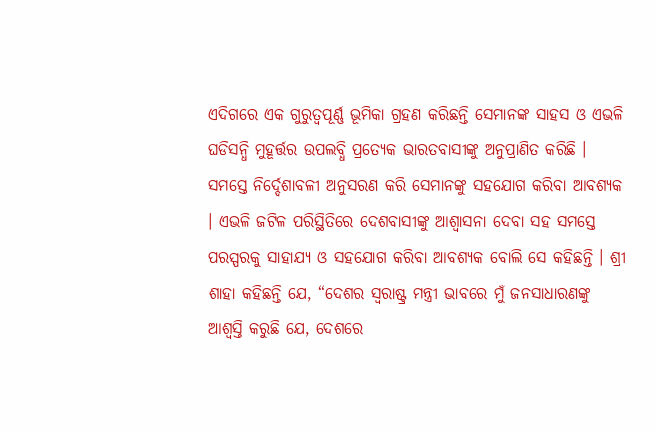ଏଦିଗରେ ଏକ ଗୁରୁତ୍ୱପୂର୍ଣ୍ଣ ଭୂମିକା ଗ୍ରହଣ କରିଛନ୍ତି ସେମାନଙ୍କ ସାହସ ଓ ଏଭଳି ଘଡିସନ୍ଧି ମୁହୂର୍ତ୍ତର ଉପଲବ୍ଧି ପ୍ରତ୍ୟେକ ଭାରତବାସୀଙ୍କୁ ଅନୁପ୍ରାଣିତ କରିଛି । ସମସ୍ତେ ନିର୍ଦ୍ଦେଶାବଳୀ ଅନୁସରଣ କରି ସେମାନଙ୍କୁ ସହଯୋଗ କରିବା ଆବଶ୍ୟକ । ଏଭଳି ଜଟିଳ ପରିସ୍ଥିତିରେ ଦେଶବାସୀଙ୍କୁ ଆଶ୍ଵାସନା ଦେବା ସହ ସମସ୍ତେ ପରସ୍ପରକୁ ସାହାଯ୍ୟ ଓ ସହଯୋଗ କରିବା ଆବଶ୍ୟକ ବୋଲି ସେ କହିଛନ୍ତି । ଶ୍ରୀ ଶାହା କହିଛନ୍ତି ଯେ, “ଦେଶର ସ୍ଵରାଷ୍ଟ୍ର ମନ୍ତ୍ରୀ ଭାବରେ ମୁଁ ଜନସାଧାରଣଙ୍କୁ ଆଶ୍ଵସ୍ତି କରୁଛି ଯେ, ଦେଶରେ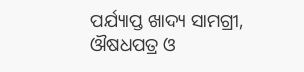ପର୍ଯ୍ୟାପ୍ତ ଖାଦ୍ୟ ସାମଗ୍ରୀ, ଔଷଧପତ୍ର ଓ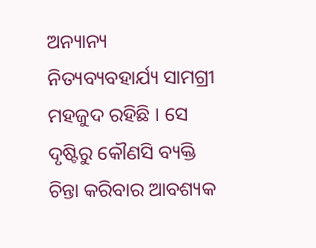ଅନ୍ୟାନ୍ୟ ନିତ୍ୟବ୍ୟବହାର୍ଯ୍ୟ ସାମଗ୍ରୀ ମହଜୁଦ ରହିଛି । ସେ ଦୃଷ୍ଟିରୁ କୌଣସି ବ୍ୟକ୍ତି ଚିନ୍ତା କରିବାର ଆବଶ୍ୟକ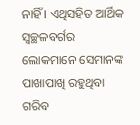ନାହିଁ । ଏଥିସହିତ ଆର୍ଥିକ ସ୍ଵଚ୍ଛଳବର୍ଗର ଲୋକମାନେ ସେମାନଙ୍କ ପାଖାପାଖି ରହୁଥିବା ଗରିବ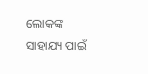ଲୋକଙ୍କ ସାହାଯ୍ୟ ପାଇଁ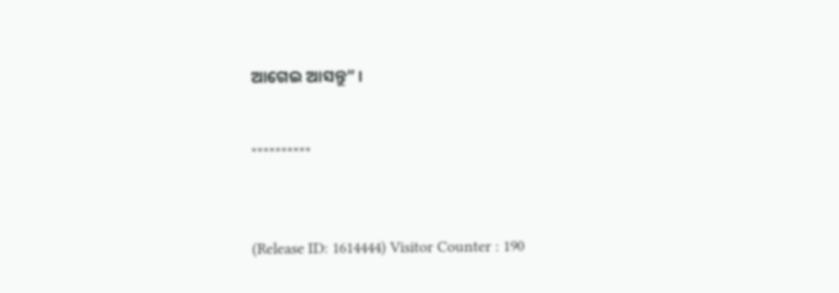ଆଗେଇ ଆସନ୍ତୁ” ।



**********




(Release ID: 1614444) Visitor Counter : 190